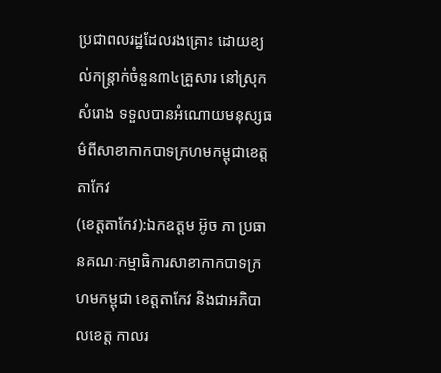ប្រជាពលរដ្ឋដែលរងគ្រោះ ដោយខ្យល់កន្រ្តាក់ចំនួន៣៤គ្រួសារ នៅស្រុកសំរោង ទទួលបានអំណោយមនុស្សធម៌ពីសាខាកាកបាទក្រហមកម្ពុជាខេត្តតាកែវ
(ខេត្តតាកែវ):ឯកឧត្តម អ៊ូច ភា ប្រធានគណៈកម្មាធិការសាខាកាកបាទក្រហមកម្ពុជា ខេត្តតាកែវ និងជាអភិបាលខេត្ត កាលរ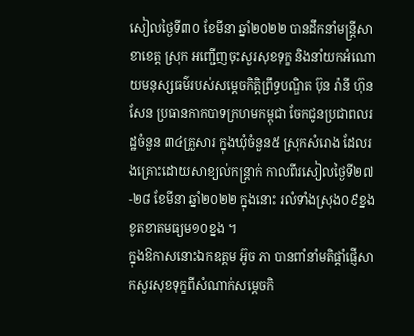សៀលថ្ងៃទី៣០ ខែមីនា ឆ្នាំ២០២២ បានដឹកនាំមន្រ្តីសាខាខេត្ត ស្រុក អញ្ជើញចុះសួរសុខទុក្ខ និងនាំយកអំណោយមនុស្សធម៌របស់សម្តេចកិត្តិព្រឹទ្ធបណ្ឌិត ប៊ុន រ៉ានី ហ៊ុនសែន ប្រធានកាកបាទក្រហមកម្ពុជា ចែកជូនប្រជាពលរដ្ឋចំនួន ៣៤គ្រួសារ ក្នុងឃុំចំនួន៥ ស្រុកសំរោង ដែលរងគ្រោះដោយសាខ្យល់កន្ត្រាក់ កាលពីរសៀលថ្ងៃទី២៧-២៨ ខែមីនា ឆ្នាំ២០២២ ក្នុងនោះ រលំទាំងស្រុង០៩ខ្នង ខូតខាតមធ្យម១០ខ្នង ។
ក្នុងឱកាសនោះឯកឧត្តម អ៊ូច ភា បានពាំនាំមតិផ្តាំផ្ញើសាកសួរសុខទុក្ខពីសំណាក់សម្ដេចកិ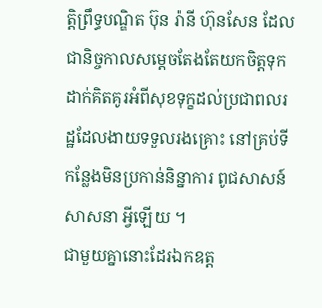តិ្តព្រឹទ្ធបណ្ឌិត ប៊ុន រ៉ានី ហ៊ុនសែន ដែលជានិច្ចកាលសម្ដេចតែងតែយកចិត្តទុកដាក់គិតគូរអំពីសុខទុក្ខដល់ប្រជាពលរដ្ឋដែលងាយទទួលរងគ្រោះ នៅគ្រប់ទីកន្លែងមិនប្រកាន់និន្នាការ ពូជសាសន៍ សាសនា អ្វីឡើយ ។
ជាមួយគ្នានោះដែរឯកឧត្ត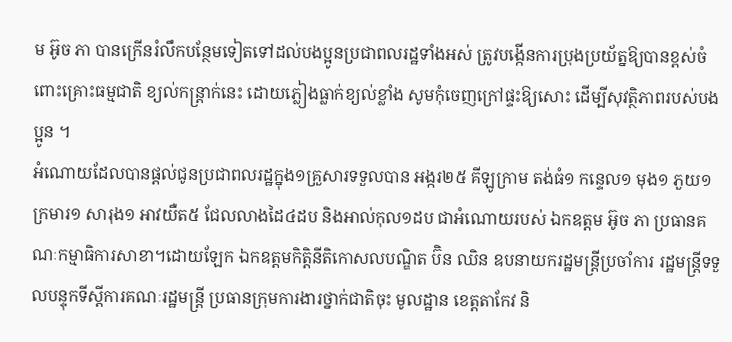ម អ៊ូច ភា បានក្រើនរំលឹកបន្ថែមទៀតទៅដល់បងប្អូនប្រជាពលរដ្ឋទាំងអស់ ត្រូវបង្កើនការប្រុងប្រយ័ត្នឱ្យបានខ្ពស់ចំពោះគ្រោះធម្មជាតិ ខ្យល់កន្រ្តាក់នេះ ដោយភ្លៀងធ្លាក់ខ្យល់ខ្លាំង សូមកុំចេញក្រៅផ្ទះឱ្យសោះ ដើម្បីសុវត្ថិភាពរបស់បងប្អូន ។
អំណោយដែលបានផ្ដល់ជូនប្រជាពលរដ្ឋក្នុង១គ្រួសារទទួលបាន អង្ករ២៥ គីឡូក្រាម តង់ធំ១ កន្ទេល១ មុង១ ភួយ១ ក្រមារ១ សារុង១ អាវយឺត៥ ជែលលាងដៃ៤ដប និងអាល់កុល១ដប ជាអំណោយរបស់ ឯកឧត្តម អ៊ូច ភា ប្រធានគណៈកម្មាធិការសាខា។ដោយឡែក ឯកឧត្តមកិត្តិនីតិកោសលបណ្ឌិត ប៊ិន ឈិន ឧបនាយករដ្ឋមន្ត្រីប្រចាំការ រដ្ឋមន្ត្រីទទួលបន្ទុកទីស្តីការគណៈរដ្ឋមន្ត្រី ប្រធានក្រុមការងារថ្នាក់ជាតិចុះ មូលដ្ឋាន ខេត្តតាកែវ និ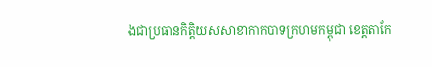ងជាប្រធានកិត្តិយសសាខាកាកបាទក្រហមកម្ពុជា ខេត្តតាកែ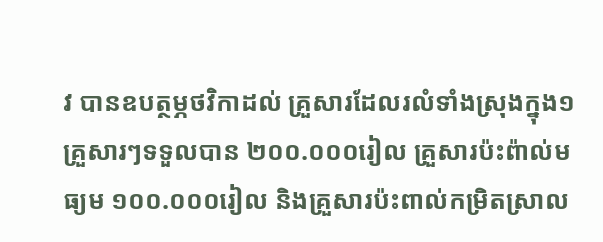វ បានឧបត្ថម្ភថវិកាដល់ គ្រួសារដែលរលំទាំងស្រុងក្នុង១គ្រួសារៗទទួលបាន ២០០.០០០រៀល គ្រួសារប៉ះព៉ាល់មធ្យម ១០០.០០០រៀល និងគ្រួសារប៉ះពាល់កម្រិតស្រាល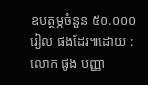ឧបត្ថម្ភចំនួន ៥០.០០០រៀល ផងដែរ៕ដោយ : លោក ផូង បញ្ញា